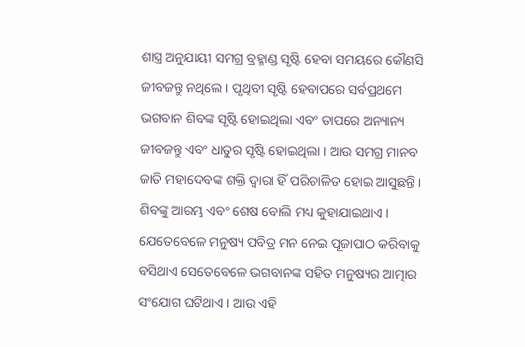ଶାସ୍ତ୍ର ଅନୁଯାୟୀ ସମଗ୍ର ବ୍ରହ୍ମାଣ୍ଡ ସୃଷ୍ଟି ହେବା ସମୟରେ କୌଣସି ଜୀବଜନ୍ତୁ ନଥିଲେ । ପୃଥିବୀ ସୃଷ୍ଟି ହେବାପରେ ସର୍ବପ୍ରଥମେ ଭଗବାନ ଶିବଙ୍କ ସୃଷ୍ଟି ହୋଇଥିଲା ଏବଂ ତାପରେ ଅନ୍ୟାନ୍ୟ ଜୀବଜନ୍ତୁ ଏବଂ ଧାତୁର ସୃଷ୍ଟି ହୋଇଥିଲା । ଆଉ ସମଗ୍ର ମାନବ ଜାତି ମହାଦେବଙ୍କ ଶକ୍ତି ଦ୍ୱାରା ହିଁ ପରିଚାଳିତ ହୋଇ ଆସୁଛନ୍ତି ।
ଶିବଙ୍କୁ ଆରମ୍ଭ ଏବଂ ଶେଷ ବୋଲି ମଧ୍ୟ କୁହାଯାଇଥାଏ । ଯେତେବେଳେ ମନୁଷ୍ୟ ପବିତ୍ର ମନ ନେଇ ପୂଜାପାଠ କରିବାକୁ ବସିଥାଏ ସେତେବେଳେ ଭଗବାନଙ୍କ ସହିତ ମନୁଷ୍ୟର ଆତ୍ମାର ସଂଯୋଗ ଘଟିଥାଏ । ଆଉ ଏହି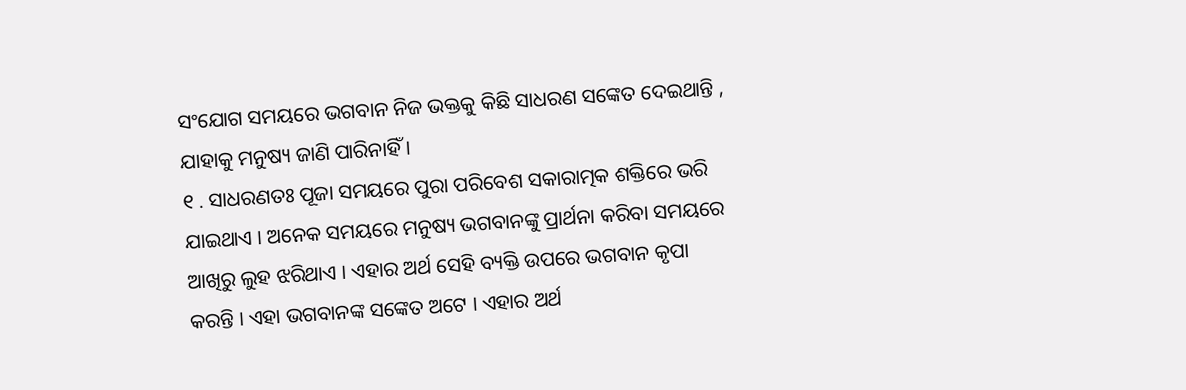ସଂଯୋଗ ସମୟରେ ଭଗବାନ ନିଜ ଭକ୍ତକୁ କିଛି ସାଧରଣ ସଙ୍କେତ ଦେଇଥାନ୍ତି , ଯାହାକୁ ମନୁଷ୍ୟ ଜାଣି ପାରିନାହିଁ ।
୧ . ସାଧରଣତଃ ପୂଜା ସମୟରେ ପୁରା ପରିବେଶ ସକାରାତ୍ମକ ଶକ୍ତିରେ ଭରି ଯାଇଥାଏ । ଅନେକ ସମୟରେ ମନୁଷ୍ୟ ଭଗବାନଙ୍କୁ ପ୍ରାର୍ଥନା କରିବା ସମୟରେ ଆଖିରୁ ଲୁହ ଝରିଥାଏ । ଏହାର ଅର୍ଥ ସେହି ବ୍ୟକ୍ତି ଉପରେ ଭଗବାନ କୃପା କରନ୍ତି । ଏହା ଭଗବାନଙ୍କ ସଙ୍କେତ ଅଟେ । ଏହାର ଅର୍ଥ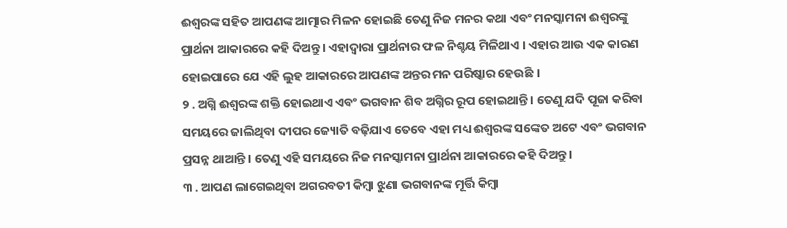ଈଶ୍ୱରଙ୍କ ସହିତ ଆପଣଙ୍କ ଆତ୍ମାର ମିଳନ ହୋଇଛି ତେଣୁ ନିଜ ମନର କଥା ଏବଂ ମନସ୍କାମନା ଈଶ୍ୱରଙ୍କୁ ପ୍ରାର୍ଥନା ଆକାରରେ କହି ଦିଅନ୍ତୁ । ଏହାଦ୍ବାରା ପ୍ରାର୍ଥନାର ଫଳ ନିଶ୍ଚୟ ମିଳିଥାଏ । ଏହାର ଆଉ ଏକ କାରଣ ହୋଇପାରେ ଯେ ଏହି ଲୁହ ଆକାରରେ ଆପଣଙ୍କ ଅନ୍ତର ମନ ପରିଷ୍କାର ହେଉଛି ।
୨ . ଅଗ୍ନି ଈଶ୍ୱରଙ୍କ ଶକ୍ତି ହୋଇଥାଏ ଏବଂ ଭଗବାନ ଶିବ ଅଗ୍ନିର ରୂପ ହୋଇଥାନ୍ତି । ତେଣୁ ଯଦି ପୂଜା କରିବା ସମୟରେ ଜାଲିଥିବା ଦୀପର ଜ୍ୟୋତି ବଢ଼ିଯାଏ ତେବେ ଏହା ମଧ୍ୟ ଈଶ୍ୱରଙ୍କ ସଙ୍କେତ ଅଟେ ଏବଂ ଭଗବାନ ପ୍ରସନ୍ନ ଥାଆନ୍ତି । ତେଣୁ ଏହି ସମୟରେ ନିଜ ମନସ୍କାମନା ପ୍ରାର୍ଥନା ଆକାରରେ କହି ଦିଅନ୍ତୁ ।
୩ . ଆପଣ ଲାଗେଇଥିବା ଅଗରବତୀ କିମ୍ବା ଝୁଣା ଭଗବାନଙ୍କ ମୂର୍ତ୍ତି କିମ୍ବା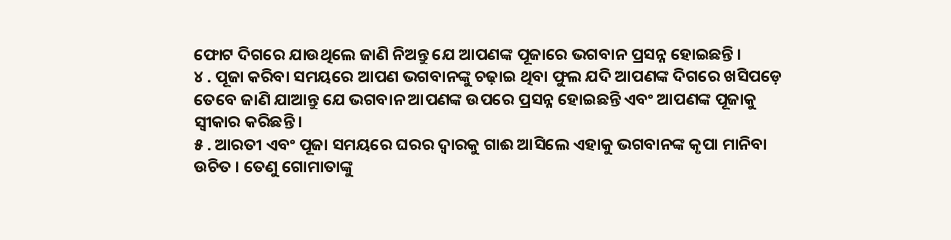ଫୋଟ ଦିଗରେ ଯାଉଥିଲେ ଜାଣି ନିଅନ୍ତୁ ଯେ ଆପଣଙ୍କ ପୂଜାରେ ଭଗବାନ ପ୍ରସନ୍ନ ହୋଇଛନ୍ତି ।
୪ . ପୂଜା କରିବା ସମୟରେ ଆପଣ ଭଗବାନଙ୍କୁ ଚଢ଼ାଇ ଥିବା ଫୁଲ ଯଦି ଆପଣଙ୍କ ଦିଗରେ ଖସିପଡ଼େ ତେବେ ଜାଣି ଯାଆନ୍ତୁ ଯେ ଭଗବାନ ଆପଣଙ୍କ ଉପରେ ପ୍ରସନ୍ନ ହୋଇଛନ୍ତି ଏବଂ ଆପଣଙ୍କ ପୂଜାକୁ ସ୍ୱୀକାର କରିଛନ୍ତି ।
୫ . ଆରତୀ ଏବଂ ପୂଜା ସମୟରେ ଘରର ଦ୍ୱାରକୁ ଗାଈ ଆସିଲେ ଏହାକୁ ଭଗବାନଙ୍କ କୃପା ମାନିବା ଉଚିତ । ତେଣୁ ଗୋମାତାଙ୍କୁ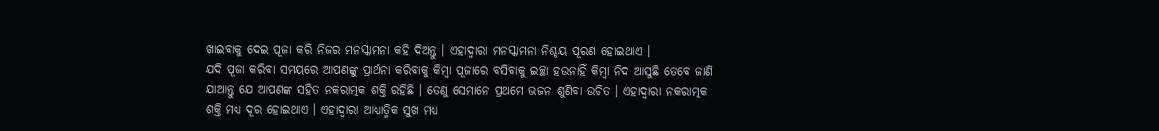ଖାଇବାକୁ ଦେଇ ପୂଜା କରି ନିଜର ମନସ୍କାମନା କହି ଦିଅନ୍ତୁ । ଏହାଦ୍ବାରା ମନସ୍କାମନା ନିଶ୍ଚୟ ପୂରଣ ହୋଇଥାଏ ।
ଯଦି ପୂଜା କରିବା ସମୟରେ ଆପଣଙ୍କୁ ପ୍ରାର୍ଥନା କରିବାକୁ କିମ୍ବା ପୂଜାରେ ବସିବାକୁ ଇଚ୍ଛା ହଉନାହିଁ କିମ୍ବା ନିଦ ଆସୁଛି ତେବେ ଜାଣି ଯାଆନ୍ତୁ ଯେ ଆପଣଙ୍କ ସହିତ ନକରାତ୍ମକ ଶକ୍ତି ରହିଛି । ତେଣୁ ସେମାନେ ପ୍ରଥମେ ଭଜନ ଶୁଣିବା ଉଚିତ । ଏହାଦ୍ବାରା ନକରାତ୍ମକ ଶକ୍ତି ମଧ୍ୟ ଦୂର ହୋଇଥାଏ । ଏହାଦ୍ବାରା ଆଧ୍ୟାତ୍ମିକ ସୁଖ ମଧ୍ୟ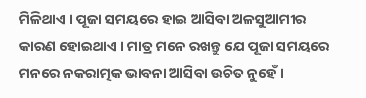ମିଳିଥାଏ । ପୂଜା ସମୟରେ ହାଇ ଆସିବା ଅଳସୁଆମୀର କାରଣ ହୋଇଥାଏ । ମାତ୍ର ମନେ ରଖନ୍ତୁ ଯେ ପୂଜା ସମୟରେ ମନରେ ନକରାତ୍ମକ ଭାବନା ଆସିବା ଉଚିତ ନୁହେଁ ।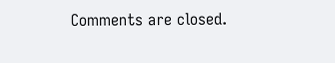Comments are closed.